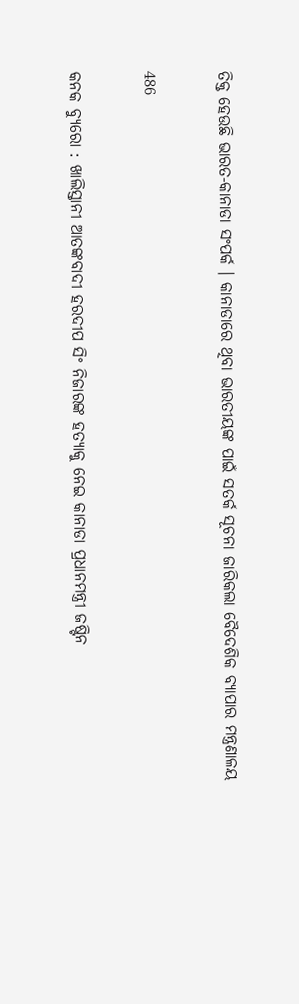ତିକ୍ତ ହେଉଛି ଭାରତ-କାନାଡା ସଂପର୍କ । କାନାଡାରେ ଥିବା ଭାରତୀୟଙ୍କ ପାଇଁ ସତର୍କ ସୂଚନା ଜାରିକଲା ବୈଦେଶିକ ବ୍ୟାପାର ମନ୍ତ୍ରଣାଳୟ

486

କନକ ବ୍ୟୁରୋ : ଖାଲିସ୍ତାନୀ ଆତଙ୍କବାଦୀ ହରଦୀପ ସିଂ ନିଜାରଙ୍କ ହତ୍ୟାକୁ ନେଇ କାନାଡା ପ୍ରଧାନମନ୍ତ୍ରୀ ଜଷ୍ଟିନ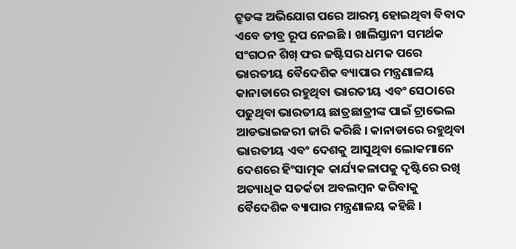ଟ୍ରୁଡଙ୍କ ଅଭିଯୋଗ ପରେ ଆରମ୍ଭ ହୋଇଥିବା ବିବାଦ ଏବେ ତୀବ୍ର ରୂପ ନେଇଛି । ଖାଲିସ୍ତାନୀ ସମର୍ଥକ ସଂଗଠନ ଶିଖ୍ ଫର ଜଷ୍ଟିସର ଧମକ ପରେ ଭାରତୀୟ ବୈଦେଶିକ ବ୍ୟାପାର ମନ୍ତ୍ରଣାଳୟ କାନାଡାରେ ରହୁଥିବା ଭାରତୀୟ ଏବଂ ସେଠାରେ ପଢୁଥିବା ଭାରତୀୟ ଛାତ୍ରଛାତ୍ରୀଙ୍କ ପାଇଁ ଟ୍ରାଭେଲ ଆଡଭାଇଜରୀ ଜାରି କରିଛି । କାନାଡାରେ ରହୁଥିବା ଭାରତୀୟ ଏବଂ ଦେଶକୁ ଆସୁଥିବା ଲୋକମାନେ ଦେଶରେ ହିଂସାତ୍ମକ କାର୍ଯ୍ୟକଳାପକୁ ଦୃଷ୍ଟିରେ ରଖି ଅତ୍ୟାଧିକ ସତର୍କତା ଅବଲମ୍ବନ କରିବାକୁ ବୈଦେଶିକ ବ୍ୟାପାର ମନ୍ତ୍ରଣାଳୟ କହିଛି ।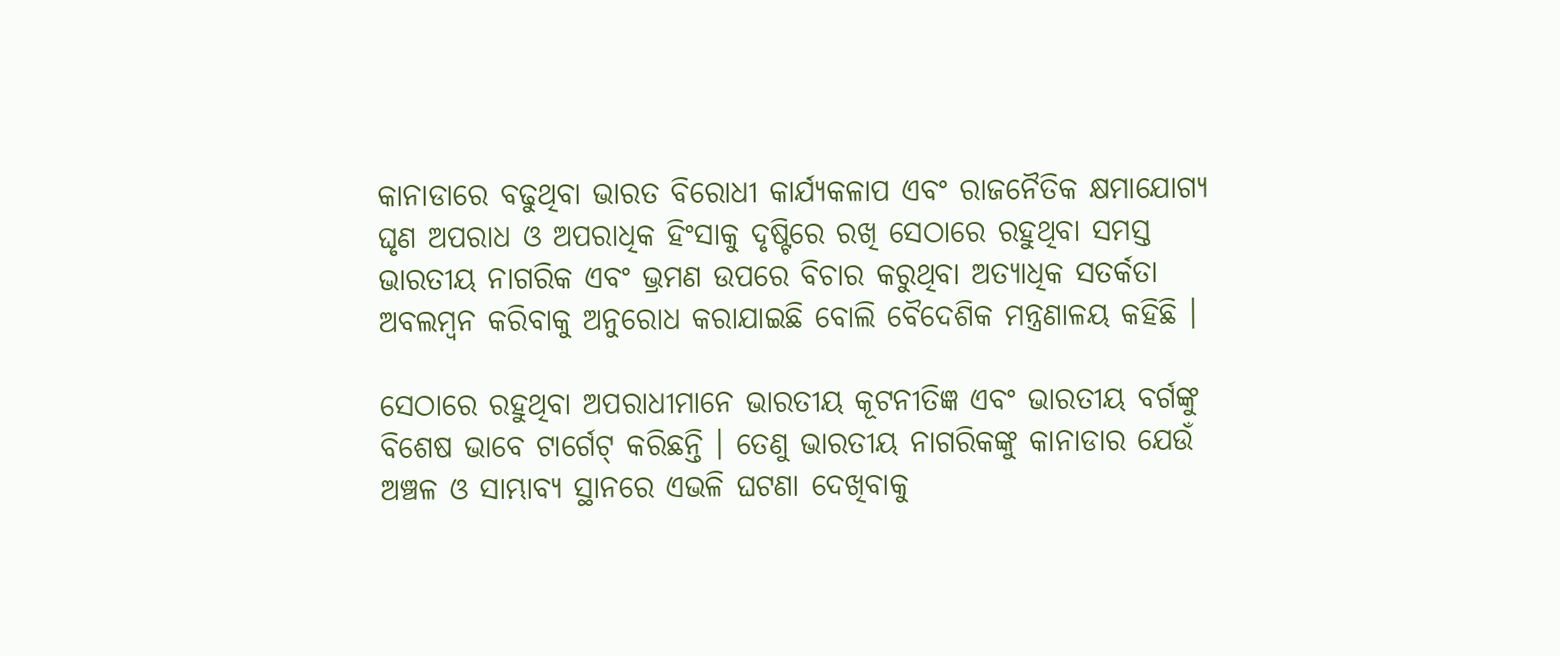କାନାଡାରେ ବଢୁଥିବା ଭାରତ ବିରୋଧୀ କାର୍ଯ୍ୟକଳାପ ଏବଂ ରାଜନୈତିକ କ୍ଷମାଯୋଗ୍ୟ ଘୃଣ ଅପରାଧ ଓ ଅପରାଧିକ ହିଂସାକୁ ଦୃଷ୍ଟିରେ ରଖି ସେଠାରେ ରହୁଥିବା ସମସ୍ତ ଭାରତୀୟ ନାଗରିକ ଏବଂ ଭ୍ରମଣ ଉପରେ ବିଚାର କରୁଥିବା ଅତ୍ୟାଧିକ ସତର୍କତା ଅବଲମ୍ବନ କରିବାକୁ ଅନୁରୋଧ କରାଯାଇଛି ବୋଲି ବୈଦେଶିକ ମନ୍ତ୍ରଣାଳୟ କହିଛି ।

ସେଠାରେ ରହୁଥିବା ଅପରାଧୀମାନେ ଭାରତୀୟ କୂଟନୀତିଜ୍ଞ ଏବଂ ଭାରତୀୟ ବର୍ଗଙ୍କୁ ବିଶେଷ ଭାବେ ଟାର୍ଗେଟ୍ କରିଛନ୍ତି । ତେଣୁ ଭାରତୀୟ ନାଗରିକଙ୍କୁ କାନାଡାର ଯେଉଁ ଅଞ୍ଚଳ ଓ ସାମ୍ଭାବ୍ୟ ସ୍ଥାନରେ ଏଭଳି ଘଟଣା ଦେଖିବାକୁ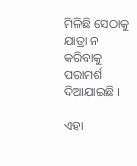ମିଳିଛି ସେଠାକୁ ଯାତ୍ରା ନ କରିବାକୁ ପରାମର୍ଶ ଦିଆଯାଇଛି ।

ଏହା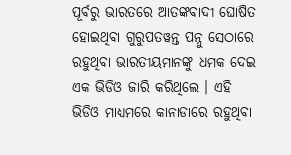ପୂର୍ବରୁ ଭାରତରେ ଆତଙ୍କବାଦୀ ଘୋଷିତ ହୋଇଥିବା ଗୁରୁପତୱନ୍ତ ପନ୍ନୁ ସେଠାରେ ରହୁଥିବା ଭାରତୀୟମାନଙ୍କୁ ଧମକ ଦେଇ ଏକ ଭିଡିଓ ଜାରି କରିଥିଲେ । ଏହି ଭିଡିଓ ମାଧ୍ୟମରେ କାନାଡାରେ ରହୁଥିବା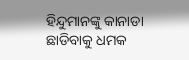ହିନ୍ଦୁମାନଙ୍କୁ କାନାଡା ଛାଡିବାକୁ ଧମକ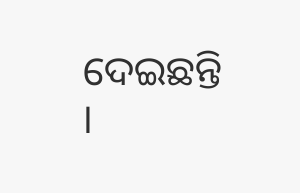ଦେଇଛନ୍ତି ।